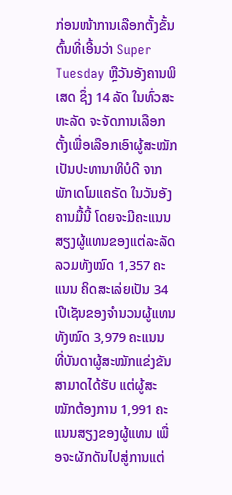ກ່ອນໜ້າການເລືອກຕັ້ງຂັ້ນຕົ້ນທີ່ເອີ້ນວ່າ Super Tuesday ຫຼືວັນອັງຄານພິເສດ ຊຶ່ງ 14 ລັດ ໃນທົ່ວສະຫະລັດ ຈະຈັດການເລືອກຕັ້ງເພື່ອເລືອກເອົາຜູ້ສະໝັກ ເປັນປະທານາທິບໍດີ ຈາກພັກເດໂມແຄຣັດ ໃນວັນອັງຄານມື້ນີ້ ໂດຍຈະມີຄະແນນສຽງຜູ້ແທນຂອງແຕ່ລະລັດ ລວມທັງໝົດ 1,357 ຄະແນນ ຄິດສະເລ່ຍເປັນ 34 ເປີເຊັນຂອງຈຳນວນຜູ້ແທນທັງໝົດ 3,979 ຄະແນນ ທີ່ບັນດາຜູ້ສະໝັກແຂ່ງຂັນ ສາມາດໄດ້ຮັບ ແຕ່ຜູ້ສະໝັກຕ້ອງການ 1,991 ຄະແນນສຽງຂອງຜູ້ແທນ ເພື່ອຈະຜັກດັນໄປສູ່ການແຕ່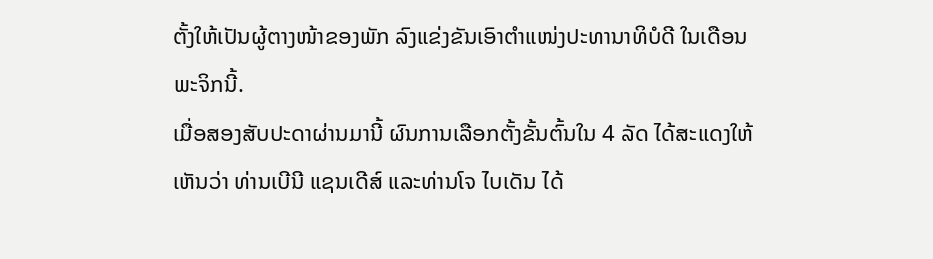ຕັ້ງໃຫ້ເປັນຜູ້ຕາງໜ້າຂອງພັກ ລົງແຂ່ງຂັນເອົາຕຳແໜ່ງປະທານາທິບໍດີ ໃນເດືອນພະຈິກນີ້.
ເມື່ອສອງສັບປະດາຜ່ານມານີ້ ຜົນການເລືອກຕັ້ງຂັ້ນຕົ້ນໃນ 4 ລັດ ໄດ້ສະແດງໃຫ້ເຫັນວ່າ ທ່ານເບີນີ ແຊນເດີສ໌ ແລະທ່ານໂຈ ໄບເດັນ ໄດ້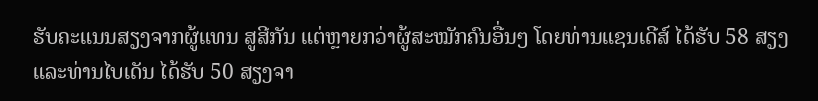ຮັບຄະແນນສຽງຈາກຜູ້ແທນ ສູສີກັນ ແຕ່ຫຼາຍກວ່າຜູ້ສະໝັກຄົນອື່ນໆ ໂດຍທ່ານແຊນເດີສ໌ ໄດ້ຮັບ 58 ສຽງແລະທ່ານໄບເດັນ ໄດ້ຮັບ 50 ສຽງຈາ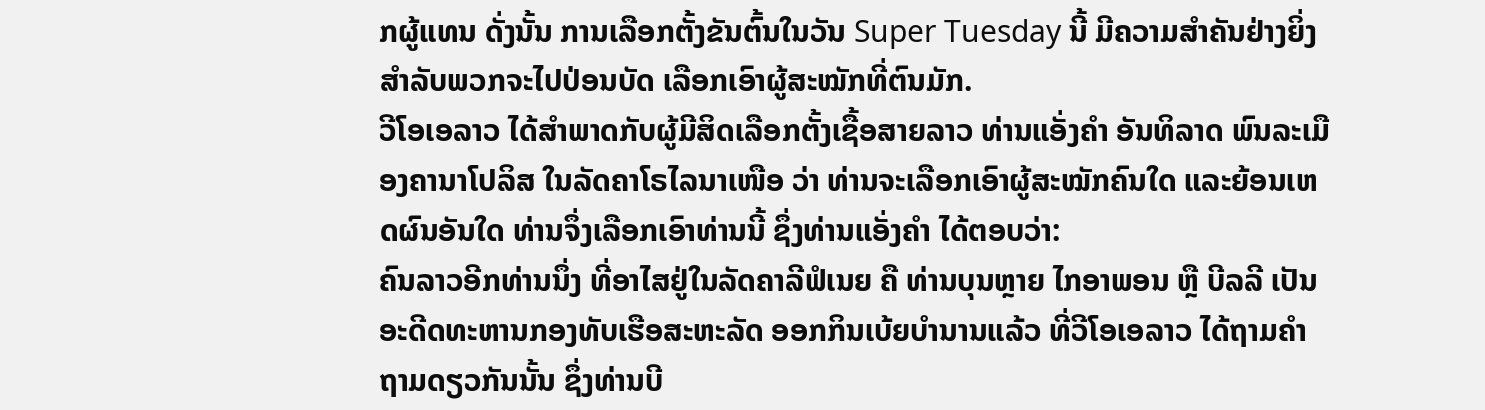ກຜູ້ແທນ ດັ່ງນັ້ນ ການເລືອກຕັ້ງຂັນຕົ້ນໃນວັນ Super Tuesday ນີ້ ມີຄວາມສຳຄັນຢ່າງຍິ່ງ ສຳລັບພວກຈະໄປປ່ອນບັດ ເລືອກເອົາຜູ້ສະໝັກທີ່ຕົນມັກ.
ວີໂອເອລາວ ໄດ້ສຳພາດກັບຜູ້ມີສິດເລືອກຕັ້ງເຊື້ອສາຍລາວ ທ່ານແອັ່ງຄຳ ອັນທິລາດ ພົນລະເມືອງຄານາໂປລິສ ໃນລັດຄາໂຣໄລນາເໜືອ ວ່າ ທ່ານຈະເລືອກເອົາຜູ້ສະໝັກຄົນໃດ ແລະຍ້ອນເຫດຜົນອັນໃດ ທ່ານຈຶ່ງເລືອກເອົາທ່ານນີ້ ຊຶ່ງທ່ານແອັ່ງຄຳ ໄດ້ຕອບວ່າ:
ຄົນລາວອີກທ່ານນຶ່ງ ທີ່ອາໄສຢູ່ໃນລັດຄາລີຟໍເນຍ ຄື ທ່ານບຸນຫຼາຍ ໄກອາພອນ ຫຼື ບີລລີ ເປັນອະດີດທະຫານກອງທັບເຮືອສະຫະລັດ ອອກກິນເບ້ຍບຳນານແລ້ວ ທີ່ວີໂອເອລາວ ໄດ້ຖາມຄຳຖາມດຽວກັນນັ້ນ ຊຶ່ງທ່ານບີ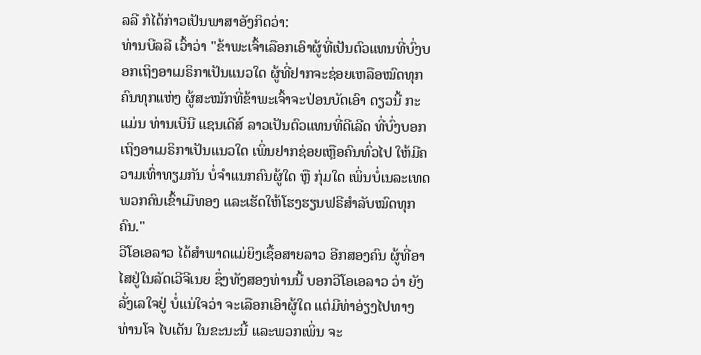ລລີ ກໍໄດ້ກ່າວເປັນພາສາອັງກິດວ່າ:
ທ່ານບີລລີ ເວົ້າວ່າ "ຂ້າພະເຈົ້າເລືອກເອົາຜູ້ທີ່ເປັນຕົວແທນທີ່ບົ່ງບອກເຖິງອາເມຣິກາເປັນແນວໃດ ຜູ້ທີ່ຢາກຈະຊ່ອຍເຫລືອໝົດທຸກຄົນທຸກແຫ່ງ ຜູ້ສະໝັກທີ່ຂ້າພະເຈົ້າຈະປ່ອນບັດເອົາ ດຽວນີ້ ກະແມ່ນ ທ່ານເບີນີ ແຊນເດີສ໌ ລາວເປັນຕົວແທນທີ່ດີເລີດ ທີ່ບົ່ງບອກເຖິງອາເມຣິກາເປັນແນວໃດ ເພິ່ນຢາກຊ່ອຍເຫຼືອຄົນທົ່ວໄປ ໃຫ້ມີຄວາມເທົ່າທຽມກັນ ບໍ່ຈຳແນກຄົນຜູ້ໃດ ຫຼື ກຸ່ມໃດ ເພິ່ນບໍ່ເນລະເທດພວກຄົນເຂົ້າເມືທອງ ແລະເຮັດໃຫ້ໂຮງຮຽນຟຣີສຳລັບໝົດທຸກຄົນ."
ວີໂອເອລາວ ໄດ້ສຳພາດແມ່ຍິງເຊື້ອສາຍລາວ ອີກສອງຄົນ ຜູ້ທີ່ອາໄສຢູ່ໃນລັດເວີຈີເນຍ ຊຶ່ງທັງສອງທ່ານນີ້ ບອກວີໂອເອລາວ ວ່າ ຍັງລັ່ງເລໃຈຢູ່ ບໍ່ແນ່ໃຈວ່າ ຈະເລືອກເອົາຜູ້ໃດ ແຕ່ມີທ່າອ່ຽງໄປທາງ ທ່ານໂຈ ໄບເດັນ ໃນຂະນະນີ້ ແລະພວກເພິ່ນ ຈະ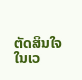ຕັດສິນໃຈ ໃນເວ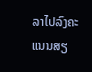ລາໄປລົງຄະແນນສຽ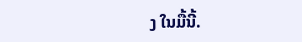ງ ໃນມື້ນີ້.